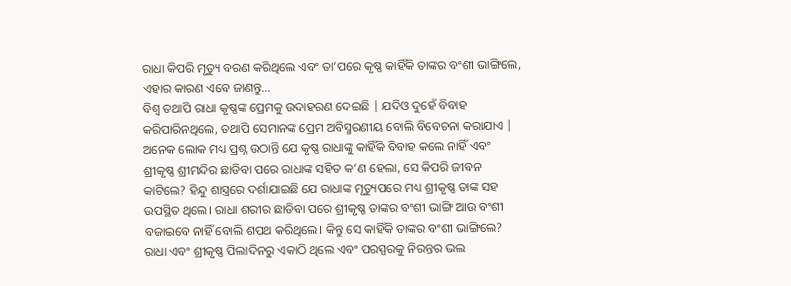ରାଧା କିପରି ମୃତ୍ୟୁ ବରଣ କରିଥିଲେ ଏବଂ ତା’ପରେ କୃଷ୍ଣ କାହିଁକି ତାଙ୍କର ବଂଶୀ ଭାଙ୍ଗିଲେ, ଏହାର କାରଣ ଏବେ ଜାଣନ୍ତୁ…
ବିଶ୍ୱ ତଥାପି ରାଧା କୃଷ୍ଣଙ୍କ ପ୍ରେମକୁ ଉଦାହରଣ ଦେଇଛି | ଯଦିଓ ଦୁହେଁ ବିବାହ କରିପାରିନଥିଲେ, ତଥାପି ସେମାନଙ୍କ ପ୍ରେମ ଅବିସ୍ମରଣୀୟ ବୋଲି ବିବେଚନା କରାଯାଏ | ଅନେକ ଲୋକ ମଧ୍ୟ ପ୍ରଶ୍ନ ଉଠାନ୍ତି ଯେ କୃଷ୍ଣ ରାଧାଙ୍କୁ କାହିଁକି ବିବାହ କଲେ ନାହିଁ ଏବଂ ଶ୍ରୀକୃଷ୍ଣ ଶ୍ରୀମନ୍ଦିର ଛାଡିବା ପରେ ରାଧାଙ୍କ ସହିତ କ’ଣ ହେଲା, ସେ କିପରି ଜୀବନ କାଟିଲେ? ହିନ୍ଦୁ ଶାସ୍ତ୍ରରେ ଦର୍ଶାଯାଇଛି ଯେ ରାଧାଙ୍କ ମୃତ୍ୟୁପରେ ମଧ୍ୟ ଶ୍ରୀକୃଷ୍ଣ ତାଙ୍କ ସହ ଉପସ୍ଥିତ ଥିଲେ। ରାଧା ଶରୀର ଛାଡିବା ପରେ ଶ୍ରୀକୃଷ୍ଣ ତାଙ୍କର ବଂଶୀ ଭାଙ୍ଗି ଆଉ ବଂଶୀ ବଜାଇବେ ନାହିଁ ବୋଲି ଶପଥ କରିଥିଲେ। କିନ୍ତୁ ସେ କାହିଁକି ତାଙ୍କର ବଂଶୀ ଭାଙ୍ଗିଲେ?
ରାଧା ଏବଂ ଶ୍ରୀକୃଷ୍ଣ ପିଲାଦିନରୁ ଏକାଠି ଥିଲେ ଏବଂ ପରସ୍ପରକୁ ନିରନ୍ତର ଭଲ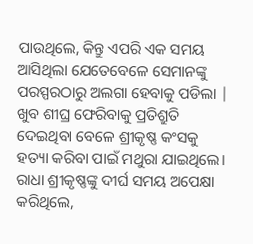ପାଉଥିଲେ, କିନ୍ତୁ ଏପରି ଏକ ସମୟ ଆସିଥିଲା ଯେତେବେଳେ ସେମାନଙ୍କୁ ପରସ୍ପରଠାରୁ ଅଲଗା ହେବାକୁ ପଡିଲା | ଖୁବ ଶୀଘ୍ର ଫେରିବାକୁ ପ୍ରତିଶ୍ରୁତି ଦେଇଥିବା ବେଳେ ଶ୍ରୀକୃଷ୍ଣ କଂସକୁ ହତ୍ୟା କରିବା ପାଇଁ ମଥୁରା ଯାଇଥିଲେ। ରାଧା ଶ୍ରୀକୃଷ୍ଣଙ୍କୁ ଦୀର୍ଘ ସମୟ ଅପେକ୍ଷା କରିଥିଲେ,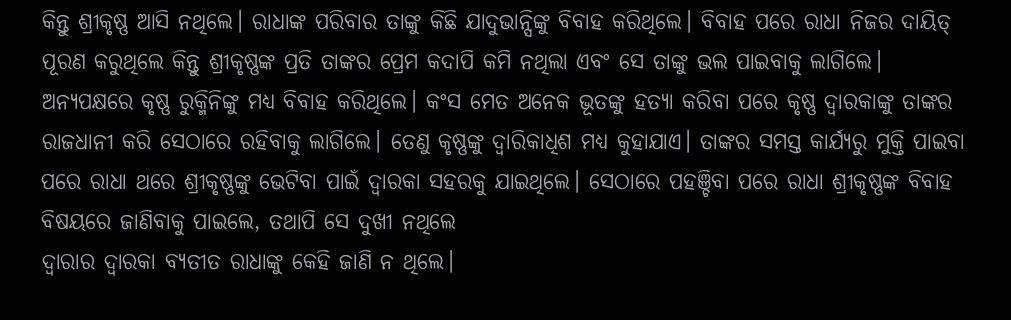କିନ୍ତୁ ଶ୍ରୀକୃଷ୍ଣ ଆସି ନଥିଲେ। ରାଧାଙ୍କ ପରିବାର ତାଙ୍କୁ କିଛି ଯାଦୁଭାନ୍ସିଙ୍କୁ ବିବାହ କରିଥିଲେ। ବିବାହ ପରେ ରାଧା ନିଜର ଦାୟିତ୍ ପୂରଣ କରୁଥିଲେ କିନ୍ତୁ ଶ୍ରୀକୃଷ୍ଣଙ୍କ ପ୍ରତି ତାଙ୍କର ପ୍ରେମ କଦାପି କମି ନଥିଲା ଏବଂ ସେ ତାଙ୍କୁ ଭଲ ପାଇବାକୁ ଲାଗିଲେ।
ଅନ୍ୟପକ୍ଷରେ କୃଷ୍ଣ ରୁକ୍ମିନିଙ୍କୁ ମଧ୍ୟ ବିବାହ କରିଥିଲେ। କଂସ ମେତ ଅନେକ ଭୂତଙ୍କୁ ହତ୍ୟା କରିବା ପରେ କୃଷ୍ଣ ଦ୍ୱାରକାଙ୍କୁ ତାଙ୍କର ରାଜଧାନୀ କରି ସେଠାରେ ରହିବାକୁ ଲାଗିଲେ। ତେଣୁ କୃଷ୍ଣଙ୍କୁ ଦ୍ୱାରିକାଧିଶ ମଧ୍ୟ କୁହାଯାଏ। ତାଙ୍କର ସମସ୍ତ କାର୍ଯ୍ୟରୁ ମୁକ୍ତି ପାଇବା ପରେ ରାଧା ଥରେ ଶ୍ରୀକୃଷ୍ଣଙ୍କୁ ଭେଟିବା ପାଇଁ ଦ୍ୱାରକା ସହରକୁ ଯାଇଥିଲେ। ସେଠାରେ ପହଞ୍ଚିବା ପରେ ରାଧା ଶ୍ରୀକୃଷ୍ଣଙ୍କ ବିବାହ ବିଷୟରେ ଜାଣିବାକୁ ପାଇଲେ, ତଥାପି ସେ ଦୁଖୀ ନଥିଲେ
ଦ୍ୱାରାର ଦ୍ୱାରକା ବ୍ୟତୀତ ରାଧାଙ୍କୁ କେହି ଜାଣି ନ ଥିଲେ।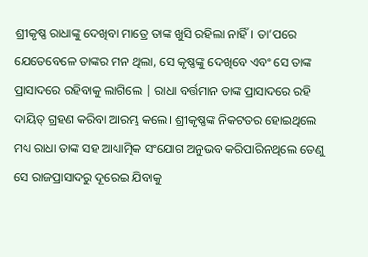ଶ୍ରୀକୃଷ୍ଣ ରାଧାଙ୍କୁ ଦେଖିବା ମାତ୍ରେ ତାଙ୍କ ଖୁସି ରହିଲା ନାହିଁ। ତା’ପରେ ଯେତେବେଳେ ତାଙ୍କର ମନ ଥିଲା, ସେ କୃଷ୍ଣଙ୍କୁ ଦେଖିବେ ଏବଂ ସେ ତାଙ୍କ ପ୍ରାସାଦରେ ରହିବାକୁ ଲାଗିଲେ | ରାଧା ବର୍ତ୍ତମାନ ତାଙ୍କ ପ୍ରାସାଦରେ ରହି ଦାୟିତ୍ ଗ୍ରହଣ କରିବା ଆରମ୍ଭ କଲେ। ଶ୍ରୀକୃଷ୍ଣଙ୍କ ନିକଟତର ହୋଇଥିଲେ ମଧ୍ୟ ରାଧା ତାଙ୍କ ସହ ଆଧ୍ୟାତ୍ମିକ ସଂଯୋଗ ଅନୁଭବ କରିପାରିନଥିଲେ ତେଣୁ ସେ ରାଜପ୍ରାସାଦରୁ ଦୂରେଇ ଯିବାକୁ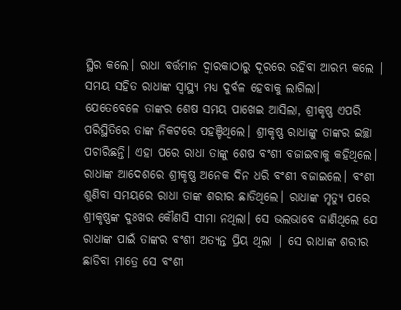ସ୍ଥିର କଲେ। ରାଧା ବର୍ତ୍ତମାନ ଦ୍ୱାରକାଠାରୁ ଦୂରରେ ରହିବା ଆରମ୍ଭ କଲେ | ସମୟ ସହିତ ରାଧାଙ୍କ ସ୍ୱାସ୍ଥ୍ୟ ମଧ୍ୟ ଦୁର୍ବଳ ହେବାକୁ ଲାଗିଲା।
ଯେତେବେଳେ ତାଙ୍କର ଶେଷ ସମୟ ପାଖେଇ ଆସିଲା, ଶ୍ରୀକୃଷ୍ଣ ଏପରି ପରିସ୍ଥିତିରେ ତାଙ୍କ ନିକଟରେ ପହଞ୍ଚିଥିଲେ। ଶ୍ରୀକୃଷ୍ଣ ରାଧାଙ୍କୁ ତାଙ୍କର ଇଚ୍ଛା ପଚାରିଛନ୍ତି। ଏହା ପରେ ରାଧା ତାଙ୍କୁ ଶେଷ ବଂଶୀ ବଜାଇବାକୁ କହିଥିଲେ। ରାଧାଙ୍କ ଆଦେଶରେ ଶ୍ରୀକୃଷ୍ଣ ଅନେକ ଦିନ ଧରି ବଂଶୀ ବଜାଇଲେ। ବଂଶୀ ଶୁଣିବା ସମୟରେ ରାଧା ତାଙ୍କ ଶରୀର ଛାଡିଥିଲେ। ରାଧାଙ୍କ ମୃତ୍ୟୁ ପରେ ଶ୍ରୀକୃଷ୍ଣଙ୍କ ଦୁଃଖର କୌଣସି ସୀମା ନଥିଲା। ସେ ଭଲଭାବେ ଜାଣିଥିଲେ ଯେ ରାଧାଙ୍କ ପାଇଁ ତାଙ୍କର ବଂଶୀ ଅତ୍ୟନ୍ତ ପ୍ରିୟ ଥିଲା | ସେ ରାଧାଙ୍କ ଶରୀର ଛାଡିବା ମାତ୍ରେ ସେ ବଂଶୀ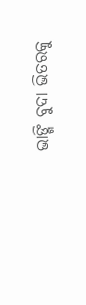ଭାଙ୍ଗି ବୁଦା ଭିତରକୁ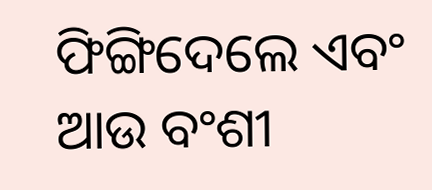ଫିଙ୍ଗିଦେଲେ ଏବଂ ଆଉ ବଂଶୀ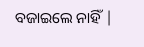ବଜାଇଲେ ନାହିଁ |